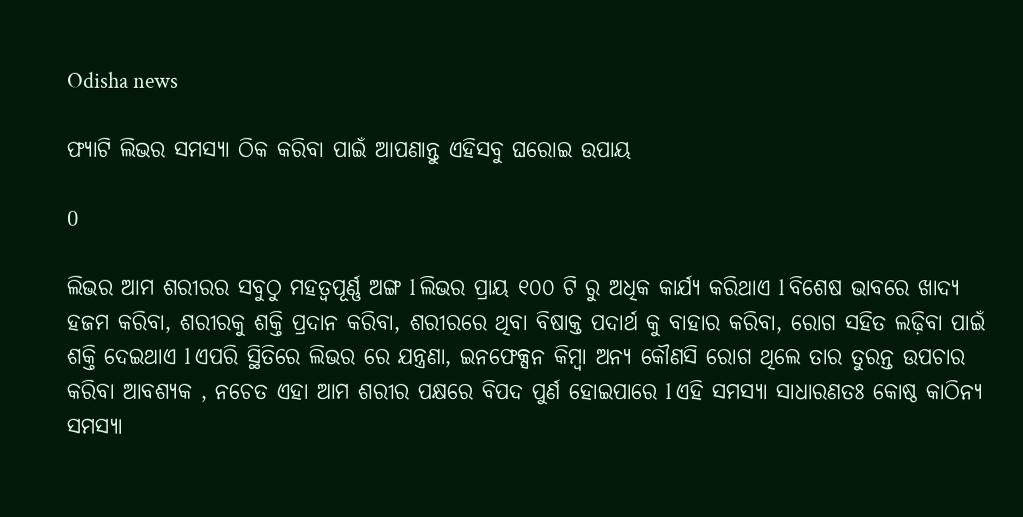Odisha news

ଫ୍ୟାଟି ଲିଭର ସମସ୍ୟା ଠିକ କରିବା ପାଇଁ ଆପଣାନ୍ତୁ ଏହିସବୁ ଘରୋଇ ଉପାୟ

0

ଲିଭର ଆମ ଶରୀରର ସବୁଠୁ ମହତ୍ୱପୂର୍ଣ୍ଣ ଅଙ୍ଗ l ଲିଭର ପ୍ରାୟ ୧୦୦ ଟି ରୁ ଅଧିକ କାର୍ଯ୍ୟ କରିଥାଏ l ବିଶେଷ ଭାବରେ ଖାଦ୍ୟ ହଜମ କରିବା, ଶରୀରକୁ ଶକ୍ତି ପ୍ରଦାନ କରିବା, ଶରୀରରେ ଥିବା ବିଷାକ୍ତ ପଦାର୍ଥ କୁ ବାହାର କରିବା, ରୋଗ ସହିତ ଲଢ଼ିବା ପାଇଁ ଶକ୍ତି ଦେଇଥାଏ l ଏପରି ସ୍ଥିତିରେ ଲିଭର ରେ ଯନ୍ତ୍ରଣା, ଇନଫେକ୍ସନ କିମ୍ବା ଅନ୍ୟ କୌଣସି ରୋଗ ଥିଲେ ତାର ତୁରନ୍ତ ଉପଚାର କରିବା ଆବଶ୍ୟକ , ନଚେତ ଏହା ଆମ ଶରୀର ପକ୍ଷରେ ବିପଦ ପୁର୍ଣ ହୋଇପାରେ l ଏହି ସମସ୍ୟା ସାଧାରଣତଃ କୋଷ୍ଠ କାଠିନ୍ୟ ସମସ୍ୟା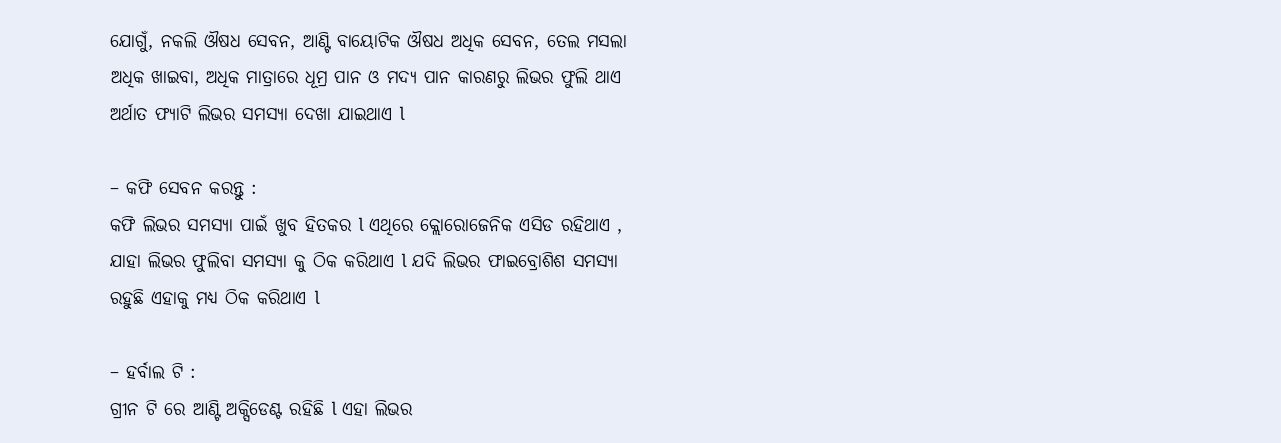ଯୋଗୁଁ, ନକଲି ଔଷଧ ସେବନ, ଆଣ୍ଟି ବାୟୋଟିକ ଔଷଧ ଅଧିକ ସେବନ, ତେଲ ମସଲା ଅଧିକ ଖାଇବା, ଅଧିକ ମାତ୍ରାରେ ଧୂମ୍ର ପାନ ଓ ମଦ୍ୟ ପାନ କାରଣରୁ ଲିଭର ଫୁଲି ଥାଏ ଅର୍ଥାତ ଫ୍ୟାଟି ଲିଭର ସମସ୍ୟା ଦେଖା ଯାଇଥାଏ l

– କଫି ସେବନ କରନ୍ତୁ :
କଫି ଲିଭର ସମସ୍ୟା ପାଇଁ ଖୁବ ହିତକର l ଏଥିରେ କ୍ଲୋରୋଜେନିକ ଏସିଡ ରହିଥାଏ , ଯାହା ଲିଭର ଫୁଲିବା ସମସ୍ୟା କୁ ଠିକ କରିଥାଏ l ଯଦି ଲିଭର ଫାଇବ୍ରୋଶିଶ ସମସ୍ୟା ରହୁଛି ଏହାକୁ ମଧ୍ୟ ଠିକ କରିଥାଏ l

– ହର୍ବାଲ ଟି :
ଗ୍ରୀନ ଟି ରେ ଆଣ୍ଟି ଅକ୍ସିଡେଣ୍ଟ ରହିଛି l ଏହା ଲିଭର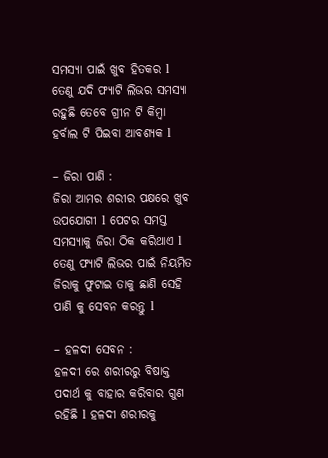ସମସ୍ୟା ପାଇଁ ଖୁବ ହିତକର l ତେଣୁ ଯଦି ଫ୍ୟାଟି ଲିଭର ସମସ୍ୟା ରହୁଛି ତେବେ ଗ୍ରୀନ ଟି କିମ୍ବା ହର୍ବାଲ ଟି ପିଇବା ଆବଶ୍ୟକ l

– ଜିରା ପାଣି :
ଜିରା ଆମର ଶରୀର ପକ୍ଷରେ ଖୁବ ଉପଯୋଗୀ l ପେଟର ସମସ୍ତ ସମସ୍ୟାକୁ ଜିରା ଠିକ କରିଥାଏ l ତେଣୁ ଫ୍ୟାଟି ଲିଭର ପାଇଁ ନିୟମିତ ଜିରାକୁ ଫୁଟାଇ ତାକୁ ଛାଣି ସେହି ପାଣି କୁ ସେବନ କରନ୍ତୁ l

– ହଳଦୀ ସେବନ :
ହଳଦୀ ରେ ଶରୀରରୁ ବିଷାକ୍ତ ପଦାର୍ଥ କୁ ବାହାର କରିବାର ଗୁଣ ରହିଛି l ହଳଦୀ ଶରୀରକୁ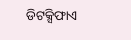ଡିଟକ୍ସିଫାଏ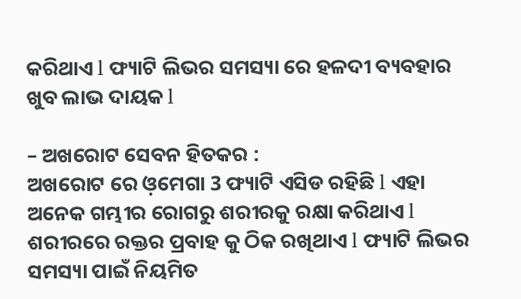କରିଥାଏ l ଫ୍ୟାଟି ଲିଭର ସମସ୍ୟା ରେ ହଳଦୀ ବ୍ୟବହାର ଖୁବ ଲାଭ ଦାୟକ l

– ଅଖରୋଟ ସେବନ ହିତକର :
ଅଖରୋଟ ରେ ଓ଼ମେଗା 3 ଫ୍ୟାଟି ଏସିଡ ରହିଛି l ଏହା ଅନେକ ଗମ୍ଭୀର ରୋଗରୁ ଶରୀରକୁ ରକ୍ଷା କରିଥାଏ l ଶରୀରରେ ରକ୍ତର ପ୍ରବାହ କୁ ଠିକ ରଖିଥାଏ l ଫ୍ୟାଟି ଲିଭର ସମସ୍ୟା ପାଇଁ ନିୟମିତ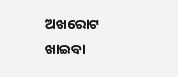ଅଖରୋଟ ଖାଇବା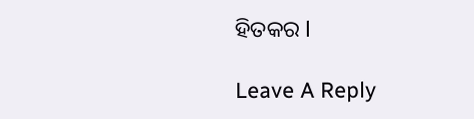ହିତକର l

Leave A Reply